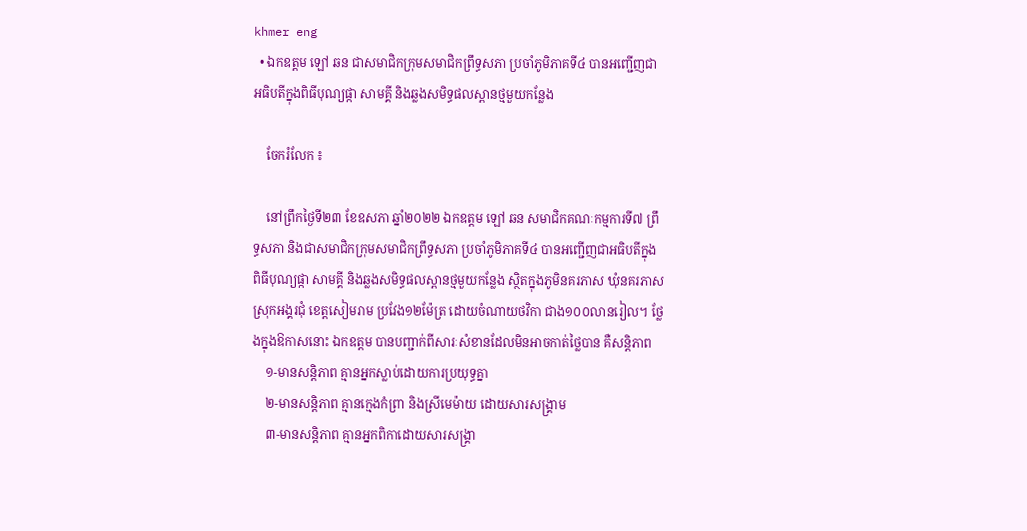khmer eng
  • ឯកឧត្តម ឡៅ ឆន ជាសមាជិកក្រុមសមាជិកព្រឹទ្ធសភា ប្រចាំភូមិភាគទី៤ បានអញ្ជើញជាអធិបតីក្នុងពិធីបុណ្យផ្កា សាមគ្គី និងឆ្លងសមិទ្ធផលស្ពានថ្មមួយកន្លែង

    ចែករំលែក ៖

    នៅព្រឹកថ្ងៃទី២៣ ខែឧសភា ឆ្នាំ២០២២ ឯកឧត្តម ឡៅ ឆន សមាជិកគណៈកម្មការទី៧ ព្រឹទ្ធសភា និងជាសមាជិកក្រុមសមាជិកព្រឹទ្ធសភា ប្រចាំភូមិភាគទី៤ បានអញ្ជើញជាអធិបតីក្នុងពិធីបុណ្យផ្កា សាមគ្គី និងឆ្លងសមិទ្ធផលស្ពានថ្មមួយកន្លែង ស្ថិតក្នុងភូមិនគរភាស ឃុំនគរភាស ស្រុកអង្គរជុំ ខេត្តសៀមរាម ប្រវែង១២ម៉ែត្រ ដោយចំណាយថវិកា ជាង១០០លានរៀល។ ថ្លែងក្នុងឱកាសនោះ ឯកឧត្តម បានបញ្ជាក់ពីសារៈសំខានដែលមិនអាចកាត់ថ្លៃបាន គឺសន្តិភាព
    ១-មានសន្តិភាព គ្មានអ្នកស្លាប់ដោយការប្រយុទ្ធគ្នា
    ២-មានសន្តិភាព គ្មានក្មេងកំព្រា និងស្រីមេម៉ាយ ដោយសារសង្រ្គាម
    ៣-មានសន្តិភាព គ្មានអ្នកពិកាដោយសារសង្គ្រា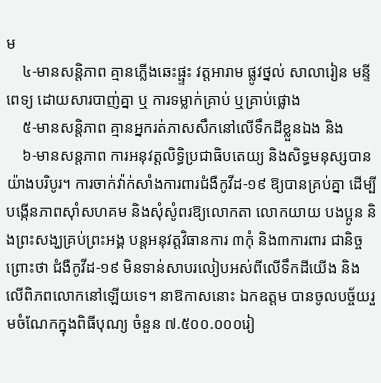ម
    ៤-មានសន្តិភាព គ្មានភ្លើងឆេះផ្ផ្ទះ វត្តអារាម ផ្លូវថ្នល់ សាលារៀន មន្ទីពេទ្យ ដោយសារបាញ់គ្នា ឬ ការទម្លាក់គ្រាប់ ឬគ្រាប់ផ្លោង
    ៥-មានសន្តិភាព គ្មានអ្នករត់ភាសសឹកនៅលើទឹកដីខ្លួនឯង និង
    ៦-មានសន្តភាព ការអនុវត្តលិទ្ធិប្រជាធិបតេយ្យ និងសិទ្ធមនុស្សបានយ៉ាងបរិបូរ។ ការចាក់វ៉ាក់សាំងការពារជំងឺកូវីដ-១៩ ឱ្យបានគ្រប់គ្នា ដើម្បីបង្កើនភាពស៊ាំសហគម និងសុំសូំពរឱ្យលោកតា លោកយាយ បងប្អូន និងព្រះសង្ឃគ្រប់ព្រះអង្គ បន្តអនុវត្តវិធានការ ៣កុំ និង៣ការពារ ជានិច្ច ព្រោះថា ជំងឺកូវីដ-១៩ មិនទាន់សាបរលៀបអស់ពីលើទឹកដីយើង និងលើពិភពលោកនៅឡើយទេ។ នាឱកាសនោះ ឯកឧត្តម បានចូលបច្ច័យរួមចំណែកក្នុងពិធីបុណ្យ ចំនួន ៧.៥០០.០០០រៀ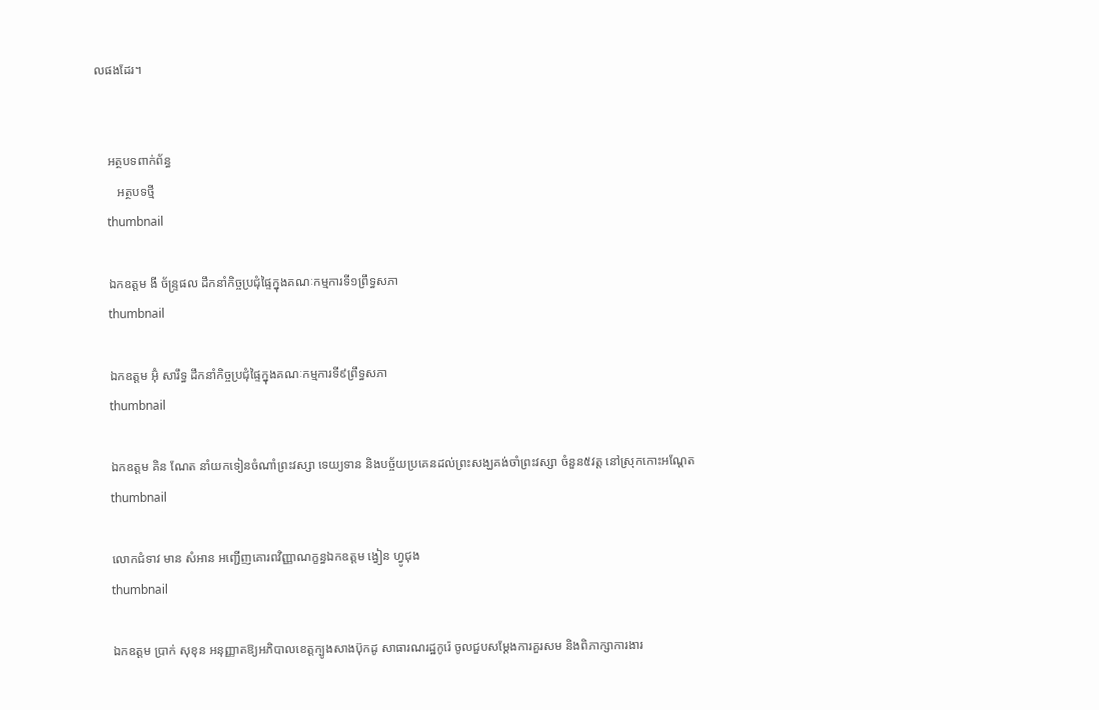លផងដែរ។


    អត្ថបទពាក់ព័ន្ធ
       អត្ថបទថ្មី
    thumbnail

    ឯកឧត្តម ងី ច័ន្រ្ទផល ដឹកនាំកិច្ចប្រជុំផ្ទៃក្នុងគណៈកម្មការទី១ព្រឹទ្ធសភា
    thumbnail

    ឯកឧត្តម អ៊ុំ សារឹទ្ធ ដឹកនាំកិច្ចប្រជុំផ្ទៃក្នុងគណៈកម្មការទី៩ព្រឹទ្ធសភា
    thumbnail

    ឯកឧត្ដម គិន ណែត នាំយកទៀនចំណាំព្រះវស្សា ទេយ្យទាន និងបច្ច័យប្រគេនដល់ព្រះសង្ឃគង់ចាំព្រះវស្សា ចំនួន៥វត្ត នៅស្រុកកោះអណ្ដែត
    thumbnail

    លោកជំទាវ មាន សំអាន អញ្ជើញគោរពវិញ្ញាណក្ខន្ធឯកឧត្តម ង្វៀន ហ្វូជុង
    thumbnail

    ឯកឧត្តម ប្រាក់ សុខុន អនុញ្ញាតឱ្យអភិបាលខេត្តក្បូងសាងប៊ុកដូ សាធារណរដ្ឋកូរ៉េ ចូលជួបសម្តែងការគួរសម និងពិភាក្សាការងារ